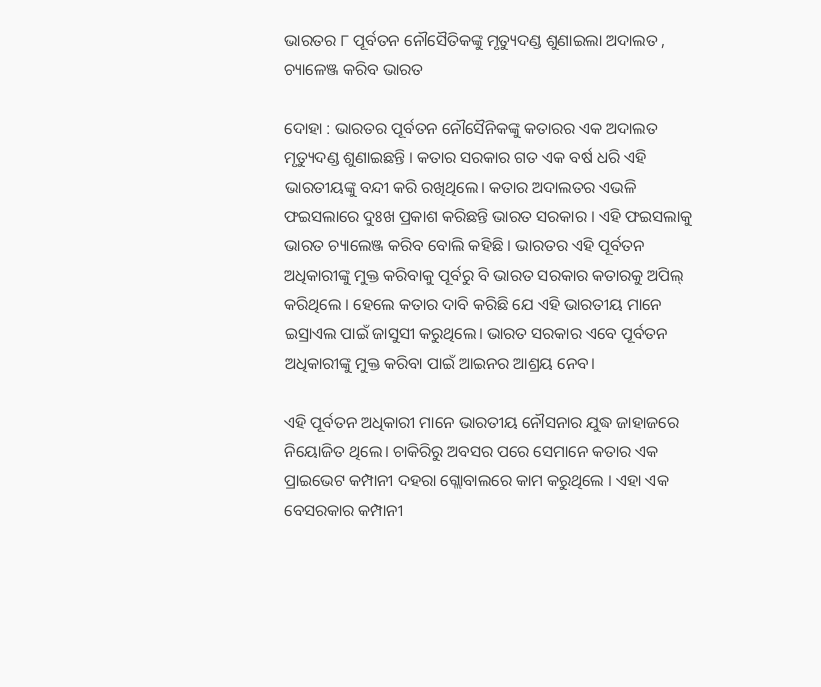ଭାରତର ୮ ପୂର୍ବତନ ନୌସୈତିକଙ୍କୁ ମୃତ୍ୟୁଦଣ୍ଡ ଶୁଣାଇଲା ଅଦାଲତ , ଚ୍ୟାଳେଞ୍ଜ କରିବ ଭାରତ

ଦୋହା : ଭାରତର ପୂର୍ବତନ ନୌସୈନିକଙ୍କୁ କତାରର ଏକ ଅଦାଲତ ମୃତ୍ୟୁଦଣ୍ଡ ଶୁଣାଇଛନ୍ତି । କତାର ସରକାର ଗତ ଏକ ବର୍ଷ ଧରି ଏହି ଭାରତୀୟଙ୍କୁ ବନ୍ଦୀ କରି ରଖିଥିଲେ। କତାର ଅଦାଲତର ଏଭଳି ଫଇସଲାରେ ଦୁଃଖ ପ୍ରକାଶ କରିଛନ୍ତି ଭାରତ ସରକାର । ଏହି ଫଇସଲାକୁ ଭାରତ ଚ୍ୟାଲେଞ୍ଜ କରିବ ବୋଲି କହିଛି । ଭାରତର ଏହି ପୂର୍ବତନ ଅଧିକାରୀଙ୍କୁ ମୁକ୍ତ କରିବାକୁ ପୂର୍ବରୁ ବି ଭାରତ ସରକାର କତାରକୁ ଅପିଲ୍‌ କରିଥିଲେ । ହେଲେ କତାର ଦାବି କରିଛି ଯେ ଏହି ଭାରତୀୟ ମାନେ ଇସ୍ରାଏଲ ପାଇଁ ଜାସୁସୀ କରୁଥିଲେ। ଭାରତ ସରକାର ଏବେ ପୂର୍ବତନ ଅଧିକାରୀଙ୍କୁ ମୁକ୍ତ କରିବା ପାଇଁ ଆଇନର ଆଶ୍ରୟ ନେବ।

ଏହି ପୂର୍ବତନ ଅଧିକାରୀ ମାନେ ଭାରତୀୟ ନୌସନାର ଯୁଦ୍ଧ ଜାହାଜରେ ନିୟୋଜିତ ଥିଲେ। ଚାକିରିରୁ ଅବସର ପରେ ସେମାନେ କତାର ଏକ ପ୍ରାଇଭେଟ କମ୍ପାନୀ ଦହରା ଗ୍ଲୋବାଲରେ କାମ କରୁଥିଲେ । ଏହା ଏକ ବେସରକାର କମ୍ପାନୀ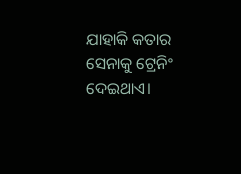ଯାହାକି କତାର ସେନାକୁ ଟ୍ରେନିଂ ଦେଇଥାଏ।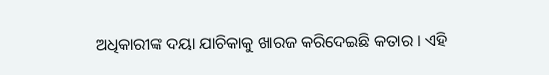ଅଧିକାରୀଙ୍କ ଦୟା ଯାଚିକାକୁ ଖାରଜ କରିଦେଇଛି କତାର । ଏହି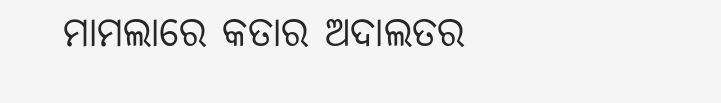ମାମଲାରେ କତାର ଅଦାଲତର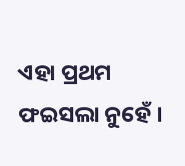ଏହା ପ୍ରଥମ ଫଇସଲା ନୁହେଁ ।